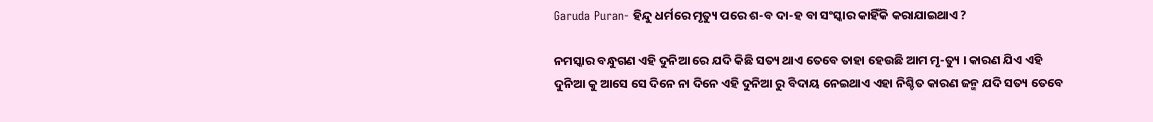Garuda Puran- ହିନ୍ଦୁ ଧର୍ମରେ ମୃତ୍ୟୁ ପରେ ଶ-ବ ଦା-ହ ବା ସଂସ୍କାର କାହିଁକି କରାଯାଇଥାଏ ?

ନମସ୍କାର ବନ୍ଧୁଗଣ ଏହି ଦୁନିଆ ରେ ଯଦି କିଛି ସତ୍ୟ ଥାଏ ତେବେ ତାହା ହେଉଛି ଆମ ମୃ-ତ୍ୟୁ । କାରଣ ଯିଏ ଏହି ଦୁନିଆ କୁ ଆସେ ସେ ଦିନେ ନା ଦିନେ ଏହି ଦୁନିଆ ରୁ ବିଦାୟ ନେଇଥାଏ ଏହା ନିଶ୍ଚିତ କାରଣ ଜନ୍ମ ଯଦି ସତ୍ୟ ତେବେ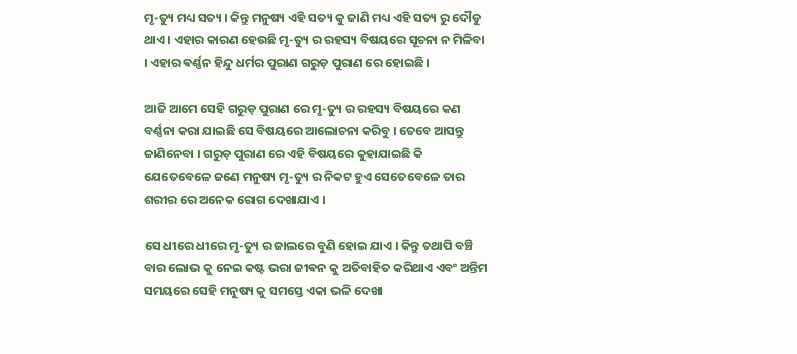ମୃ-ତ୍ୟୁ ମଧ୍ୟ ସତ୍ୟ । କିନ୍ତୁ ମନୁଷ୍ୟ ଏହି ସତ୍ୟ କୁ ଜାଣି ମଧ୍ୟ ଏହି ସତ୍ୟ ରୁ ଦୌଡୁ ଥାଏ । ଏହାର କାରଣ ହେଉଛି ମୃ-ତ୍ୟୁ ର ରହସ୍ୟ ବିଷୟରେ ସୂଚନା ନ ମିଳିବା । ଏହାର ଵର୍ଣ୍ଣନ ହିନ୍ଦୁ ଧର୍ମର ପୁରାଣ ଗରୁଡ଼ ପୁରାଣ ରେ ହୋଇଛି ।

ଆଜି ଆମେ ସେହି ଗରୁଡ଼ ପୁରାଣ ରେ ମୃ-ତ୍ୟୁ ର ରହସ୍ୟ ବିଷୟରେ କଣ ବର୍ଣ୍ଣନା କରା ଯାଇଛି ସେ ବିଷୟରେ ଆଲୋଚନା କରିବୁ । ତେବେ ଆସନ୍ତୁ ଜାଣିନେବା । ଗରୁଡ଼ ପୁରାଣ ରେ ଏହି ବିଷୟରେ କୁହାଯାଇଛି କି ଯେତେବେଳେ ଜଣେ ମନୁଷ୍ୟ ମୃ-ତ୍ୟୁ ର ନିକଟ ହୁଏ ସେତେବେଳେ ତାର ଶରୀର ରେ ଅନେକ ରୋଗ ଦେଖାଯାଏ ।

ସେ ଧୀରେ ଧୀରେ ମୃ-ତ୍ୟୁ ର ଜାଲରେ ବୁଣି ହୋଇ ଯାଏ । କିନ୍ତୁ ତଥାପି ବଞ୍ଚି ବାର ଲୋଭ କୁ ନେଇ କଷ୍ଟ ଭରା ଜୀଵନ କୁ ଅତିବାହିତ କରିଥାଏ ଏବଂ ଅନ୍ତିମ ସମୟରେ ସେହି ମନୁଷ୍ୟ କୁ ସମସ୍ତେ ଏକା ଭଳି ଦେଖା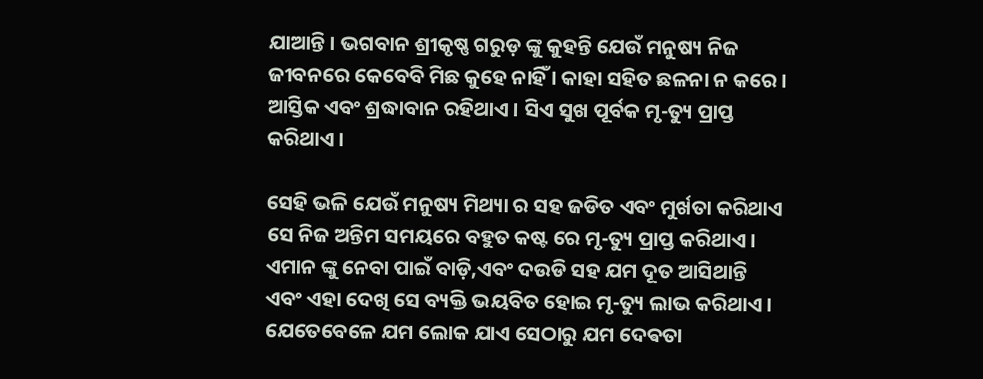ଯାଆନ୍ତି । ଭଗବାନ ଶ୍ରୀକୃଷ୍ଣ ଗରୁଡ଼ ଙ୍କୁ କୁହନ୍ତି ଯେଉଁ ମନୁଷ୍ୟ ନିଜ ଜୀବନରେ କେବେବି ମିଛ କୁହେ ନାହିଁ । କାହା ସହିତ ଛଳନା ନ କରେ । ଆସ୍ତିକ ଏବଂ ଶ୍ରଦ୍ଧାବାନ ରହିଥାଏ । ସିଏ ସୁଖ ପୂର୍ବକ ମୃ-ତ୍ୟୁ ପ୍ରାପ୍ତ କରିଥାଏ ।

ସେହି ଭଳି ଯେଉଁ ମନୁଷ୍ୟ ମିଥ୍ୟା ର ସହ ଜଡିତ ଏବଂ ମୁର୍ଖତା କରିଥାଏ ସେ ନିଜ ଅନ୍ତିମ ସମୟରେ ବହୁତ କଷ୍ଟ ରେ ମୃ-ତ୍ୟୁ ପ୍ରାପ୍ତ କରିଥାଏ । ଏମାନ ଙ୍କୁ ନେବା ପାଇଁ ବାଡ଼ି,ଏବଂ ଦଉଡି ସହ ଯମ ଦୂତ ଆସିଥାନ୍ତି ଏବଂ ଏହା ଦେଖି ସେ ବ୍ୟକ୍ତି ଭୟବିତ ହୋଇ ମୃ-ତ୍ୟୁ ଲାଭ କରିଥାଏ । ଯେତେବେଳେ ଯମ ଲୋକ ଯାଏ ସେଠାରୁ ଯମ ଦେଵତା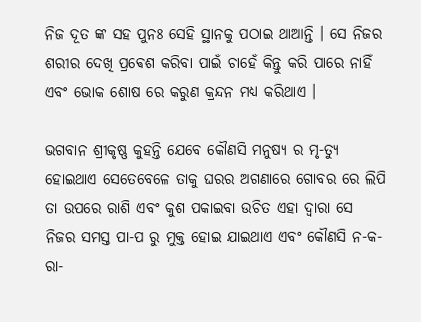ନିଜ ଦୂତ ଙ୍କ ସହ ପୁନଃ ସେହି ସ୍ଥାନକୁ ପଠାଇ ଥାଆନ୍ତି । ସେ ନିଜର ଶରୀର ଦେଖି ପ୍ରଵେଶ କରିବା ପାଇଁ ଚାହେଁ କିନ୍ତୁ କରି ପାରେ ନାହିଁ ଏବଂ ଭୋକ ଶୋଷ ରେ କରୁଣ କ୍ରନ୍ଦନ ମଧ୍ୟ କରିଥାଏ ।

ଭଗବାନ ଶ୍ରୀକୃଷ୍ଣ କୁହନ୍ତି ଯେବେ କୌଣସି ମନୁଷ୍ୟ ର ମୃ-ତ୍ୟୁ ହୋଇଥାଏ ସେତେବେଳେ ତାକୁ ଘରର ଅଗଣାରେ ଗୋବର ରେ ଲିପି ତା ଉପରେ ରାଶି ଏବଂ କୁଶ ପକାଇବା ଉଚିତ ଏହା ଦ୍ୱାରା ସେ ନିଜର ସମସ୍ତ ପା-ପ ରୁ ମୁକ୍ତ ହୋଇ ଯାଇଥାଏ ଏବଂ କୌଣସି ନ-କ-ରା-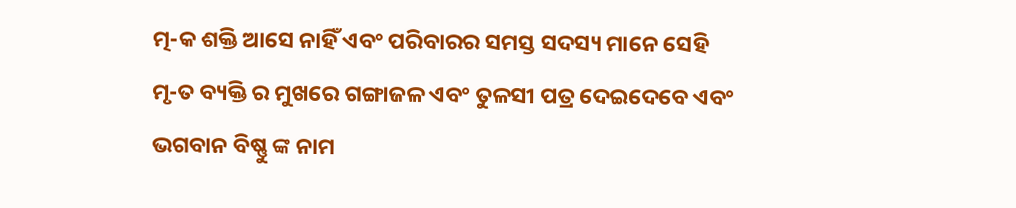ତ୍ମ-କ ଶକ୍ତି ଆସେ ନାହିଁ ଏବଂ ପରିବାରର ସମସ୍ତ ସଦସ୍ୟ ମାନେ ସେହି ମୃ-ତ ବ୍ୟକ୍ତି ର ମୁଖରେ ଗଙ୍ଗାଜଳ ଏବଂ ତୁଳସୀ ପତ୍ର ଦେଇଦେବେ ଏବଂ ଭଗବାନ ବିଷ୍ଣୁ ଙ୍କ ନାମ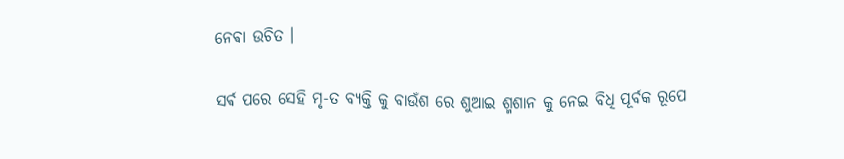ନେଵା ଉଚିତ ।

ସର୍ଵ ପରେ ସେହି ମୃ-ତ ବ୍ୟକ୍ତି କୁ ବାଉଁଶ ରେ ଶୁଆଇ ଶ୍ମଶାନ କୁ ନେଇ ବିଧି ପୂର୍ବକ ରୂପେ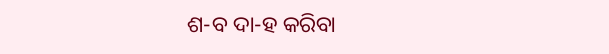ଶ-ବ ଦା-ହ କରିବା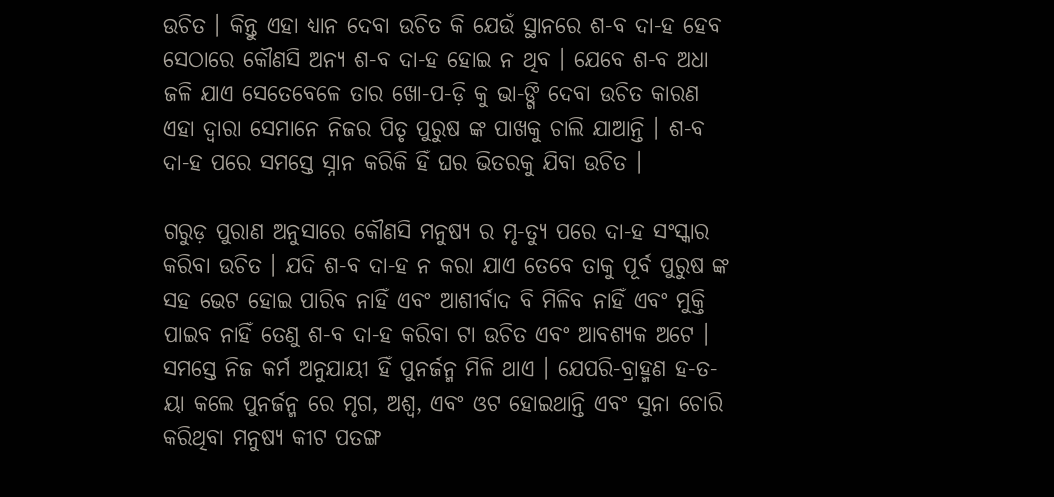ଉଚିତ । କିନ୍ତୁ ଏହା ଧ୍ୟାନ ଦେବା ଉଚିତ କି ଯେଉଁ ସ୍ଥାନରେ ଶ-ବ ଦା-ହ ହେବ ସେଠାରେ କୌଣସି ଅନ୍ୟ ଶ-ବ ଦା-ହ ହୋଇ ନ ଥିବ । ଯେବେ ଶ-ବ ଅଧା ଜଳି ଯାଏ ସେତେବେଳେ ତାର ଖୋ-ପ-ଡ଼ି କୁ ଭା-ଙ୍ଗି ଦେବା ଉଚିତ କାରଣ ଏହା ଦ୍ୱାରା ସେମାନେ ନିଜର ପିତୃ ପୁରୁଷ ଙ୍କ ପାଖକୁ ଚାଲି ଯାଆନ୍ତି । ଶ-ବ ଦା-ହ ପରେ ସମସ୍ତେ ସ୍ନାନ କରିକି ହିଁ ଘର ଭିତରକୁ ଯିବା ଉଚିତ ।

ଗରୁଡ଼ ପୁରାଣ ଅନୁସାରେ କୌଣସି ମନୁଷ୍ୟ ର ମୃ-ତ୍ୟୁ ପରେ ଦା-ହ ସଂସ୍କାର କରିବା ଉଚିତ । ଯଦି ଶ-ବ ଦା-ହ ନ କରା ଯାଏ ତେବେ ତାକୁ ପୂର୍ବ ପୁରୁଷ ଙ୍କ ସହ ଭେଟ ହୋଇ ପାରିବ ନାହିଁ ଏବଂ ଆଶୀର୍ବାଦ ବି ମିଳିବ ନାହିଁ ଏବଂ ମୁକ୍ତି ପାଇବ ନାହିଁ ତେଣୁ ଶ-ବ ଦା-ହ କରିବା ଟା ଉଚିତ ଏବଂ ଆବଶ୍ୟକ ଅଟେ । ସମସ୍ତେ ନିଜ କର୍ମ ଅନୁଯାୟୀ ହିଁ ପୁନର୍ଜନ୍ମ ମିଳି ଥାଏ । ଯେପରି-ବ୍ରାହ୍ମଣ ହ-ତ-ୟା କଲେ ପୁନର୍ଜନ୍ମ ରେ ମୃଗ, ଅଶ୍ୱ, ଏବଂ ଓଟ ହୋଇଥାନ୍ତି ଏବଂ ସୁନା ଚୋରି କରିଥିବା ମନୁଷ୍ୟ କୀଟ ପତଙ୍ଗ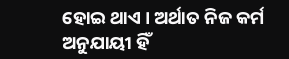ହୋଇ ଥାଏ । ଅର୍ଥାତ ନିଜ କର୍ମ ଅନୁଯାୟୀ ହିଁ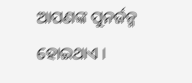ଆପଣଙ୍କ ପୁନର୍ଜନ୍ମ ହୋଇଥାଏ ।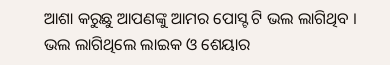ଆଶା କରୁଛୁ ଆପଣଙ୍କୁ ଆମର ପୋସ୍ଟ ଟି ଭଲ ଲାଗିଥିବ । ଭଲ ଲାଗିଥିଲେ ଲାଇକ ଓ ଶେୟାର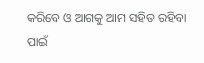କରିବେ ଓ ଆଗକୁ ଆମ ସହିତ ରହିବା ପାଇଁ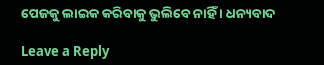ପେଜକୁ ଲାଇକ କରିବାକୁ ଭୁଲିବେ ନାହିଁ । ଧନ୍ୟବାଦ

Leave a Reply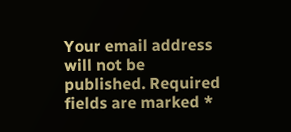Your email address will not be published. Required fields are marked *